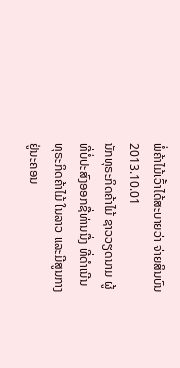ພໍ່ຄ້າໄມ້ເວົ້າໄດ້ສະບາຍວ່າ ຈ່າຍສິນບົນ
2013.10.01
ນັກທຸຣະກິດຄ້າໄມ້ ຊາວວຽດນາມ ຜູ້ທີ່ບໍ່ປະສົງອອກຊື່ທ່ານນື່ງ ທີ່ດໍາເນີນທຸຣະກິດຄ້າໄມ້ ໃນລາວ ແລະມີສູນກາງ ຢູ່ນະຄອນ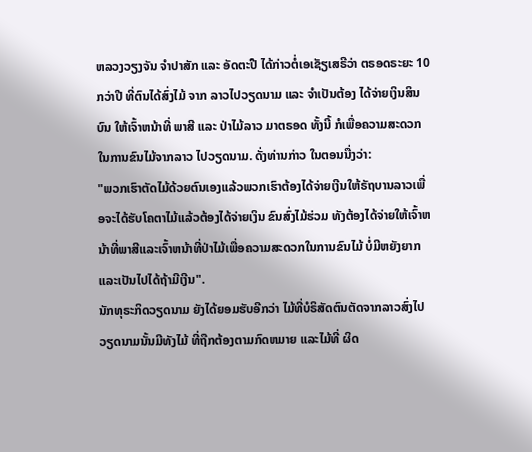ຫລວງວຽງຈັນ ຈໍາປາສັກ ແລະ ອັດຕະປື ໄດ້ກ່າວຕໍ່ເອເຊັຽເສຣີວ່າ ຕຣອດຣະຍະ 10 ກວ່າປີ ທີ່ຕົນໄດ້ສົ່ງໄມ້ ຈາກ ລາວໄປວຽດນາມ ແລະ ຈໍາເປັນຕ້ອງ ໄດ້ຈ່າຍເງິນສິນບົນ ໃຫ້ເຈົ້າຫນ້າທີ່ ພາສີ ແລະ ປ່າໄມ້ລາວ ມາຕຣອດ ທັ້ງນີ້ ກໍເພື່ອຄວາມສະດວກ ໃນການຂົນໄມ້ຈາກລາວ ໄປວຽດນາມ. ດັ່ງທ່ານກ່າວ ໃນຕອນນື່ງວ່າ:
"ພວກເຮົາຕັດໄມ້ດ້ວຍຕົນເອງແລ້ວພວກເຮົາຕ້ອງໄດ້ຈ່າຍເງີນໃຫ້ຣັຖບານລາວເພື່ອຈະໄດ້ຮັບໂຄຕາໄມ້ແລ້ວຕ້ອງໄດ້ຈ່າຍເງິນ ຂົນສົ່ງໄມ້ຮ່ວມ ທັງຕ້ອງໄດ້ຈ່າຍໃຫ້ເຈົ້າຫນ້າທີ່ພາສີແລະເຈົ້າຫນ້າທີ່ປ່າໄມ້ເພື່ອຄວາມສະດວກໃນການຂົນໄມ້ ບໍ່ມີຫຍັງຍາກແລະເປັນໄປໄດ້ຖ້າມີເງີນ".
ນັກທຸຣະກິດວຽດນາມ ຍັງໄດ້ຍອມຮັບອີກວ່າ ໄມ້ທີ່ບໍຣິສັດຕົນຕັດຈາກລາວສົ່ງໄປວຽດນາມນັ້ນມີທັງໄມ້ ທີ່ຖືກຕ້ອງຕາມກົດຫມາຍ ແລະໄມ້ທີ່ ຜິດ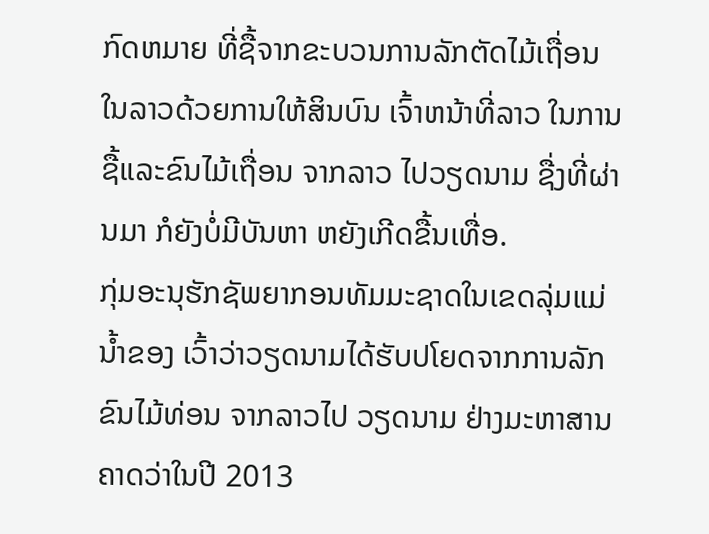ກົດຫມາຍ ທີ່ຊື້ຈາກຂະບວນການລັກຕັດໄມ້ເຖື່ອນ ໃນລາວດ້ວຍການໃຫ້ສິນບົນ ເຈົ້າຫນ້າທີ່ລາວ ໃນການຊື້ແລະຂົນໄມ້ເຖື່ອນ ຈາກລາວ ໄປວຽດນາມ ຊື່ງທີ່ຜ່ານມາ ກໍຍັງບໍ່ມີບັນຫາ ຫຍັງເກີດຂື້ນເທື່ອ.
ກຸ່ມອະນຸຮັກຊັພຍາກອນທັມມະຊາດໃນເຂດລຸ່ມແມ່ນໍ້າຂອງ ເວົ້າວ່າວຽດນາມໄດ້ຮັບປໂຍດຈາກການລັກຂົນໄມ້ທ່ອນ ຈາກລາວໄປ ວຽດນາມ ຢ່າງມະຫາສານ ຄາດວ່າໃນປີ 2013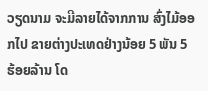ວຽດນາມ ຈະມີລາຍໄດ້ຈາກການ ສົ່ງໄມ້ອອກໄປ ຂາຍຕ່າງປະເທດຢ່າງນ້ອຍ 5 ພັນ 5 ຮ້ອຍລ້ານ ໂດ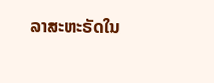ລາສະຫະຣັດໃນ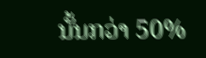ນັ້ນກວ່າ 50%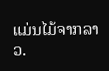ແມ່ນໄມ້ຈາກລາວ.